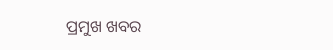ପ୍ରମୁଖ ଖବର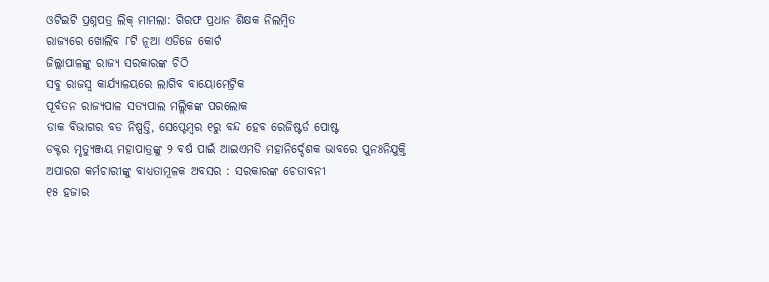ଓଟିଇଟି ପ୍ରଶ୍ନପତ୍ର ଲିକ୍ ମାମଲା: ଗିରଫ ପ୍ରଧାନ ଶିକ୍ଷକ ନିଲମ୍ବିତ
ରାଜ୍ୟରେ ଖୋଲିବ ୮ଟି ନୂଆ ଏଡିଜେ କୋର୍ଟ
ଜିଲ୍ଲାପାଳଙ୍କୁ ରାଜ୍ୟ ସରକାରଙ୍କ ଚିଠି
ସବୁ ରାଜସ୍ୱ କାର୍ଯ୍ୟାଳୟରେ ଲାଗିବ ବାୟୋମେଟ୍ରିକ
ପୂର୍ବତନ ରାଜ୍ୟପାଳ ସତ୍ୟପାଲ ମଲ୍ଲିକଙ୍କ ପରଲୋକ
ଡାକ ବିଭାଗର ବଡ ନିଷ୍ପତ୍ତି, ସେପ୍ଟେମ୍ବର ୧ରୁ ବନ୍ଦ ହେବ ରେଜିଷ୍ଟର୍ଡ ପୋଷ୍ଟ
ଡକ୍ଟର ମୃତ୍ୟୁଞ୍ଜୟ ମହାପାତ୍ରଙ୍କୁ ୨ ବର୍ଷ ପାଇଁ ଆଇଏମଡି ମହାନିର୍ଦ୍ଦେଶକ ଭାବରେ ପୁନଃନିଯୁକ୍ତି
ଅପାରଗ କର୍ମଚାରୀଙ୍କୁ ବାଧ୍ୟତାମୂଳକ ଅବସର : ସରକାରଙ୍କ ଚେତାବନୀ
୧୫ ହଜାର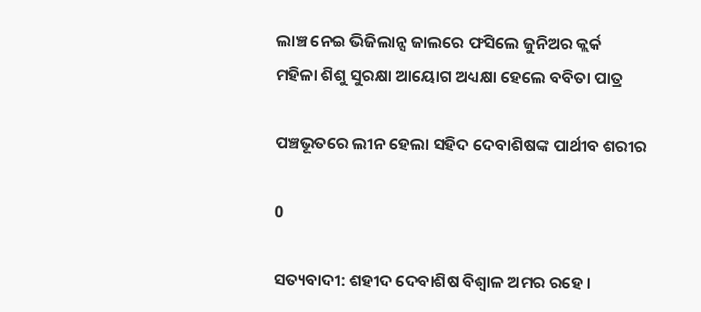ଲାଞ୍ଚ ନେଇ ଭିଜିଲାନ୍ସ ଜାଲରେ ଫସିଲେ ଜୁନିଅର କ୍ଲର୍କ
ମହିଳା ଶିଶୁ ସୁରକ୍ଷା ଆୟୋଗ ଅଧ୍ୟକ୍ଷା ହେଲେ ବବିତା ପାତ୍ର

ପଞ୍ଚଭୂତରେ ଲୀନ ହେଲା ସହିଦ ଦେବାଶିଷଙ୍କ ପାର୍ଥୀବ ଶରୀର

0

ସତ୍ୟବାଦୀ: ଶହୀଦ ଦେବାଶିଷ ବିଶ୍ୱାଳ ଅମର ରହେ ।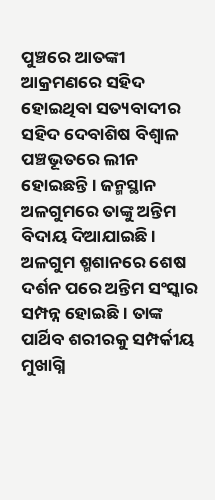ପୁଞ୍ଚରେ ଆତଙ୍କୀ ଆକ୍ରମଣରେ ସହିଦ ହୋଇଥିବା ସତ୍ୟବାଦୀର ସହିଦ ଦେବାଶିଷ ବିଶ୍ୱାଳ ପଞ୍ଚଭୂତରେ ଲୀନ ହୋଇଛନ୍ତି । ଜନ୍ମସ୍ଥାନ ଅଳଗୁମରେ ତାଙ୍କୁ ଅନ୍ତିମ ବିଦାୟ ଦିଆଯାଇଛି । ଅଳଗୁମ ଶ୍ମଶାନରେ ଶେଷ ଦର୍ଶନ ପରେ ଅନ୍ତିମ ସଂସ୍କାର ସମ୍ପନ୍ନ ହୋଇଛି । ତାଙ୍କ ପାର୍ଥିବ ଶରୀରକୁ ସମ୍ପର୍କୀୟ ମୁଖାଗ୍ନି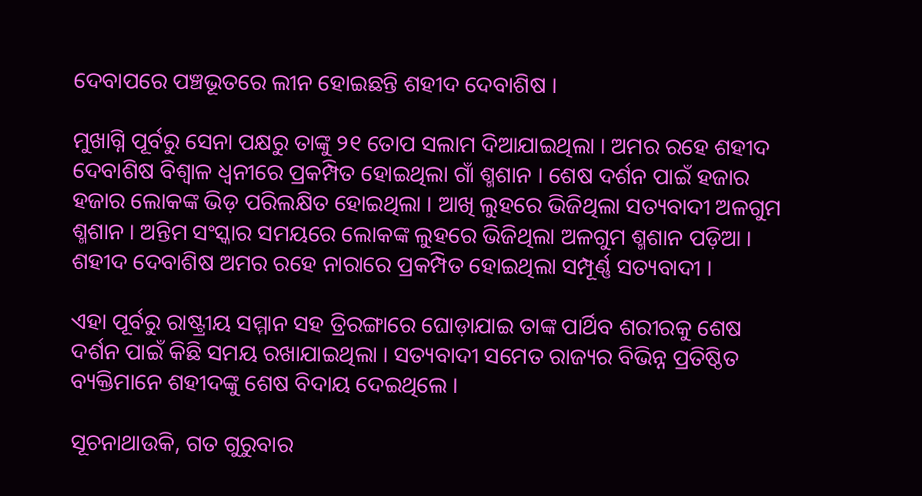ଦେବାପରେ ପଞ୍ଚଭୂତରେ ଲୀନ ହୋଇଛନ୍ତି ଶହୀଦ ଦେବାଶିଷ ।

ମୁଖାଗ୍ନି ପୂର୍ବରୁ ସେନା ପକ୍ଷରୁ ତାଙ୍କୁ ୨୧ ତୋପ ସଲାମ ଦିଆଯାଇଥିଲା । ଅମର ରହେ ଶହୀଦ ଦେବାଶିଷ ବିଶ୍ୱାଳ ଧ୍ୱନୀରେ ପ୍ରକମ୍ପିତ ହୋଇଥିଲା ଗାଁ ଶ୍ମଶାନ । ଶେଷ ଦର୍ଶନ ପାଇଁ ହଜାର ହଜାର ଲୋକଙ୍କ ଭିଡ଼ ପରିଲକ୍ଷିତ ହୋଇଥିଲା । ଆଖି ଲୁହରେ ଭିଜିଥିଲା ସତ୍ୟବାଦୀ ଅଳଗୁମ ଶ୍ମଶାନ । ଅନ୍ତିମ ସଂସ୍କାର ସମୟରେ ଲୋକଙ୍କ ଲୁହରେ ଭିଜିଥିଲା ଅଳଗୁମ ଶ୍ମଶାନ ପଡ଼ିଆ । ଶହୀଦ ଦେବାଶିଷ ଅମର ରହେ ନାରାରେ ପ୍ରକମ୍ପିତ ହୋଇଥିଲା ସମ୍ପୂର୍ଣ୍ଣ ସତ୍ୟବାଦୀ ।

ଏହା ପୂର୍ବରୁ ରାଷ୍ଟ୍ରୀୟ ସମ୍ମାନ ସହ ତ୍ରିରଙ୍ଗାରେ ଘୋଡ଼ାଯାଇ ତାଙ୍କ ପାର୍ଥିବ ଶରୀରକୁ ଶେଷ ଦର୍ଶନ ପାଇଁ କିଛି ସମୟ ରଖାଯାଇଥିଲା । ସତ୍ୟବାଦୀ ସମେତ ରାଜ୍ୟର ବିଭିନ୍ନ ପ୍ରତିଷ୍ଠିତ ବ୍ୟକ୍ତିମାନେ ଶହୀଦଙ୍କୁ ଶେଷ ବିଦାୟ ଦେଇଥିଲେ ।

ସୂଚନାଥାଉକି, ଗତ ଗୁରୁବାର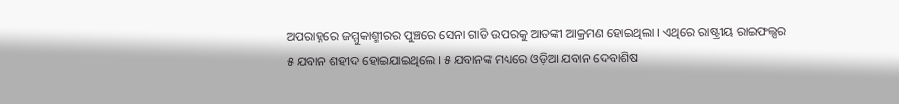ଅପରାହ୍ନରେ ଜମ୍ମୁକାଶ୍ମୀରର ପୁଞ୍ଚରେ ସେନା ଗାଡି ଉପରକୁ ଆତଙ୍କୀ ଆକ୍ରମଣ ହୋଇଥିଲା । ଏଥିରେ ରାଷ୍ଟ୍ରୀୟ ରାଇଫଲ୍ସର ୫ ଯବାନ ଶହୀଦ ହୋଇଯାଇଥିଲେ । ୫ ଯବାନଙ୍କ ମଧ୍ୟରେ ଓଡ଼ିଆ ଯବାନ ଦେବାଶିଷ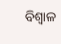ବିଶ୍ୱାଳ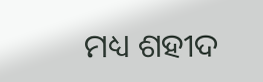ମଧ୍ୟ ଶହୀଦ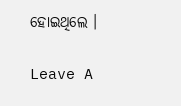ହୋଇଥିଲେ ।

Leave A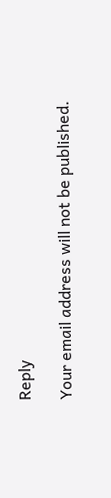Reply

Your email address will not be published.